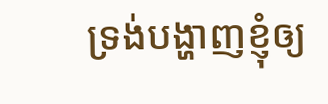ទ្រង់បង្ហាញខ្ញុំឲ្យ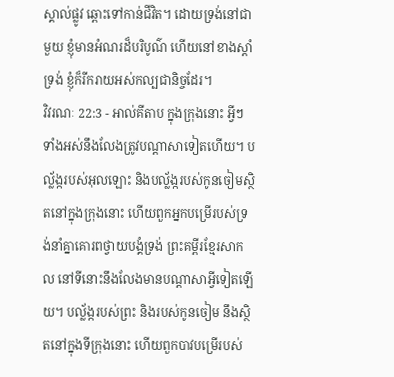ស្គាល់ផ្លូវ ឆ្ពោះទៅកាន់ជីវិត។ ដោយទ្រង់នៅជាមួយ ខ្ញុំមានអំណរដ៏បរិបូណ៌ ហើយនៅខាងស្តាំទ្រង់ ខ្ញុំក៏រីករាយអស់កល្បជានិច្ចដែរ។
វិវរណៈ 22:3 - អាល់គីតាប ក្នុងក្រុងនោះ អ្វីៗទាំងអស់នឹងលែងត្រូវបណ្ដាសាទៀតហើយ។ បល្ល័ង្ករបស់អុលឡោះ និងបល្ល័ង្ករបស់កូនចៀមស្ថិតនៅក្នុងក្រុងនោះ ហើយពួកអ្នកបម្រើរបស់ទ្រង់នាំគ្នាគោរពថ្វាយបង្គំទ្រង់ ព្រះគម្ពីរខ្មែរសាកល នៅទីនោះនឹងលែងមានបណ្ដាសាអ្វីទៀតឡើយ។ បល្ល័ង្ករបស់ព្រះ និងរបស់កូនចៀម នឹងស្ថិតនៅក្នុងទីក្រុងនោះ ហើយពួកបាវបម្រើរបស់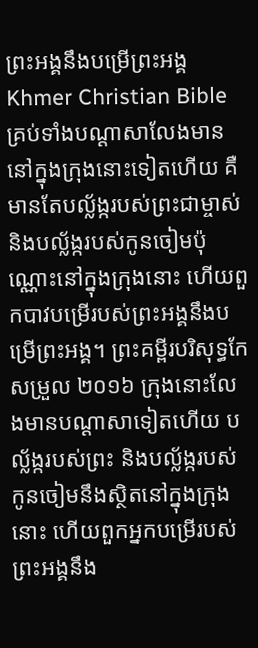ព្រះអង្គនឹងបម្រើព្រះអង្គ Khmer Christian Bible គ្រប់ទាំងបណ្ដាសាលែងមាននៅក្នុងក្រុងនោះទៀតហើយ គឺមានតែបល្ល័ង្ករបស់ព្រះជាម្ចាស់ និងបល្ល័ង្ករបស់កូនចៀមប៉ុណ្ណោះនៅក្នុងក្រុងនោះ ហើយពួកបាវបម្រើរបស់ព្រះអង្គនឹងបម្រើព្រះអង្គ។ ព្រះគម្ពីរបរិសុទ្ធកែសម្រួល ២០១៦ ក្រុងនោះលែងមានបណ្ដាសាទៀតហើយ បល្ល័ង្ករបស់ព្រះ និងបល្ល័ង្ករបស់កូនចៀមនឹងស្ថិតនៅក្នុងក្រុងនោះ ហើយពួកអ្នកបម្រើរបស់ព្រះអង្គនឹង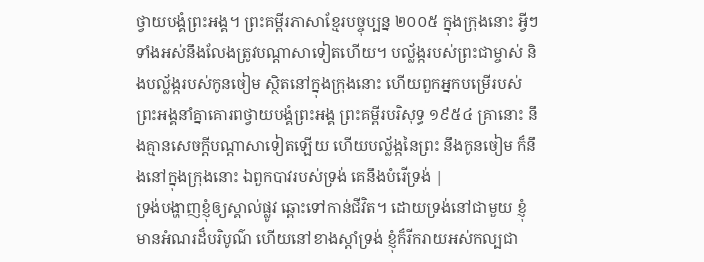ថ្វាយបង្គំព្រះអង្គ។ ព្រះគម្ពីរភាសាខ្មែរបច្ចុប្បន្ន ២០០៥ ក្នុងក្រុងនោះ អ្វីៗទាំងអស់នឹងលែងត្រូវបណ្ដាសាទៀតហើយ។ បល្ល័ង្ករបស់ព្រះជាម្ចាស់ និងបល្ល័ង្ករបស់កូនចៀម ស្ថិតនៅក្នុងក្រុងនោះ ហើយពួកអ្នកបម្រើរបស់ព្រះអង្គនាំគ្នាគោរពថ្វាយបង្គំព្រះអង្គ ព្រះគម្ពីរបរិសុទ្ធ ១៩៥៤ គ្រានោះ នឹងគ្មានសេចក្ដីបណ្តាសាទៀតឡើយ ហើយបល្ល័ង្កនៃព្រះ នឹងកូនចៀម ក៏នឹងនៅក្នុងក្រុងនោះ ឯពួកបាវរបស់ទ្រង់ គេនឹងបំរើទ្រង់ |
ទ្រង់បង្ហាញខ្ញុំឲ្យស្គាល់ផ្លូវ ឆ្ពោះទៅកាន់ជីវិត។ ដោយទ្រង់នៅជាមួយ ខ្ញុំមានអំណរដ៏បរិបូណ៌ ហើយនៅខាងស្តាំទ្រង់ ខ្ញុំក៏រីករាយអស់កល្បជា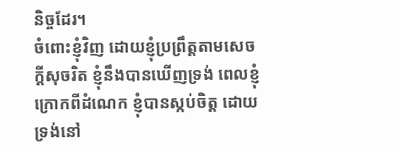និច្ចដែរ។
ចំពោះខ្ញុំវិញ ដោយខ្ញុំប្រព្រឹត្តតាមសេចក្ដីសុចរិត ខ្ញុំនឹងបានឃើញទ្រង់ ពេលខ្ញុំក្រោកពីដំណេក ខ្ញុំបានស្កប់ចិត្ត ដោយទ្រង់នៅ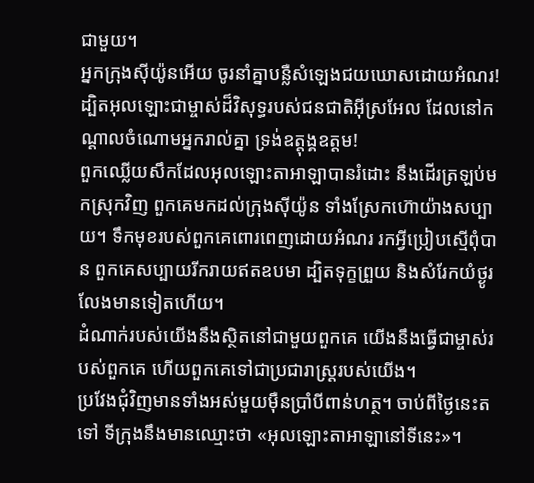ជាមួយ។
អ្នកក្រុងស៊ីយ៉ូនអើយ ចូរនាំគ្នាបន្លឺសំឡេងជយឃោសដោយអំណរ! ដ្បិតអុលឡោះជាម្ចាស់ដ៏វិសុទ្ធរបស់ជនជាតិអ៊ីស្រអែល ដែលនៅកណ្ដាលចំណោមអ្នករាល់គ្នា ទ្រង់ឧត្ដុង្គឧត្ដម!
ពួកឈ្លើយសឹកដែលអុលឡោះតាអាឡាបានរំដោះ នឹងដើរត្រឡប់មកស្រុកវិញ ពួកគេមកដល់ក្រុងស៊ីយ៉ូន ទាំងស្រែកហ៊ោយ៉ាងសប្បាយ។ ទឹកមុខរបស់ពួកគេពោរពេញដោយអំណរ រកអ្វីប្រៀបស្មើពុំបាន ពួកគេសប្បាយរីករាយឥតឧបមា ដ្បិតទុក្ខព្រួយ និងសំរែកយំថ្ងូរ លែងមានទៀតហើយ។
ដំណាក់របស់យើងនឹងស្ថិតនៅជាមួយពួកគេ យើងនឹងធ្វើជាម្ចាស់របស់ពួកគេ ហើយពួកគេទៅជាប្រជារាស្ត្ររបស់យើង។
ប្រវែងជុំវិញមានទាំងអស់មួយម៉ឺនប្រាំបីពាន់ហត្ថ។ ចាប់ពីថ្ងៃនេះតទៅ ទីក្រុងនឹងមានឈ្មោះថា «អុលឡោះតាអាឡានៅទីនេះ»។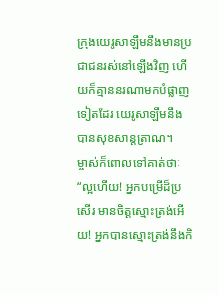ក្រុងយេរូសាឡឹមនឹងមានប្រជាជនរស់នៅឡើងវិញ ហើយក៏គ្មាននរណាមកបំផ្លាញទៀតដែរ យេរូសាឡឹមនឹងបានសុខសាន្តត្រាណ។
ម្ចាស់ក៏ពោលទៅគាត់ថាៈ “ល្អហើយ! អ្នកបម្រើដ៏ប្រសើរ មានចិត្ដស្មោះត្រង់អើយ! អ្នកបានស្មោះត្រង់នឹងកិ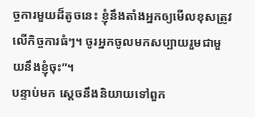ច្ចការមួយដ៏តូចនេះ ខ្ញុំនឹងតាំងអ្នកឲ្យមើលខុសត្រូវ លើកិច្ចការធំៗ។ ចូរអ្នកចូលមកសប្បាយរួមជាមួយនឹងខ្ញុំចុះ”។
បន្ទាប់មក ស្តេចនឹងនិយាយទៅពួក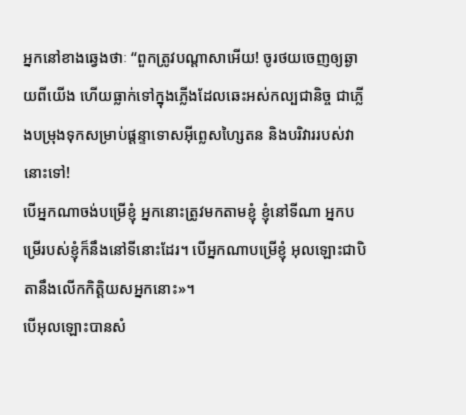អ្នកនៅខាងឆ្វេងថាៈ “ពួកត្រូវបណ្ដាសាអើយ! ចូរថយចេញឲ្យឆ្ងាយពីយើង ហើយធ្លាក់ទៅក្នុងភ្លើងដែលឆេះអស់កល្បជានិច្ច ជាភ្លើងបម្រុងទុកសម្រាប់ផ្ដន្ទាទោសអ៊ីព្លេសហ្សៃតន និងបរិវាររបស់វានោះទៅ!
បើអ្នកណាចង់បម្រើខ្ញុំ អ្នកនោះត្រូវមកតាមខ្ញុំ ខ្ញុំនៅទីណា អ្នកបម្រើរបស់ខ្ញុំក៏នឹងនៅទីនោះដែរ។ បើអ្នកណាបម្រើខ្ញុំ អុលឡោះជាបិតានឹងលើកកិត្ដិយសអ្នកនោះ»។
បើអុលឡោះបានសំ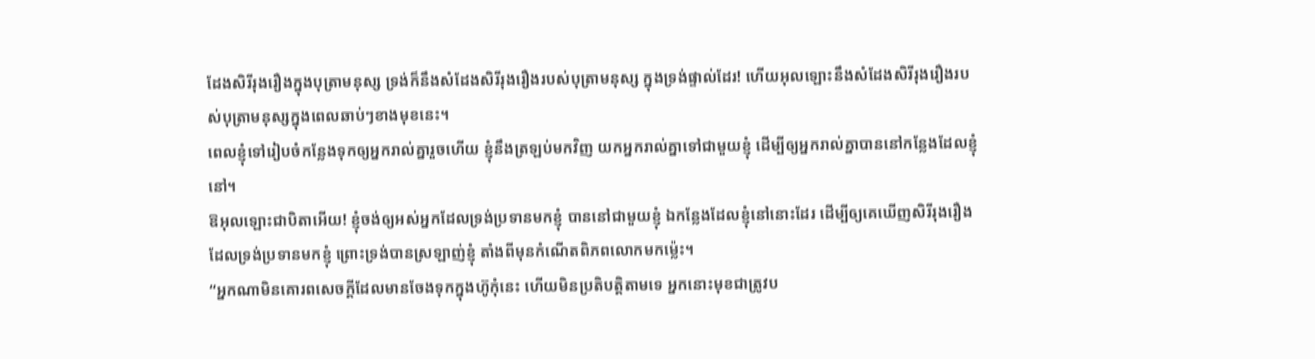ដែងសិរីរុងរឿងក្នុងបុត្រាមនុស្ស ទ្រង់ក៏នឹងសំដែងសិរីរុងរឿងរបស់បុត្រាមនុស្ស ក្នុងទ្រង់ផ្ទាល់ដែរ! ហើយអុលឡោះនឹងសំដែងសិរីរុងរឿងរបស់បុត្រាមនុស្សក្នុងពេលឆាប់ៗខាងមុខនេះ។
ពេលខ្ញុំទៅរៀបចំកន្លែងទុកឲ្យអ្នករាល់គ្នារួចហើយ ខ្ញុំនឹងត្រឡប់មកវិញ យកអ្នករាល់គ្នាទៅជាមួយខ្ញុំ ដើម្បីឲ្យអ្នករាល់គ្នាបាននៅកន្លែងដែលខ្ញុំនៅ។
ឱអុលឡោះជាបិតាអើយ! ខ្ញុំចង់ឲ្យអស់អ្នកដែលទ្រង់ប្រទានមកខ្ញុំ បាននៅជាមួយខ្ញុំ ឯកន្លែងដែលខ្ញុំនៅនោះដែរ ដើម្បីឲ្យគេឃើញសិរីរុងរឿងដែលទ្រង់ប្រទានមកខ្ញុំ ព្រោះទ្រង់បានស្រឡាញ់ខ្ញុំ តាំងពីមុនកំណើតពិភពលោកមកម៉្លេះ។
“អ្នកណាមិនគោរពសេចក្តីដែលមានចែងទុកក្នុងហ៊ូកុំនេះ ហើយមិនប្រតិបត្តិតាមទេ អ្នកនោះមុខជាត្រូវប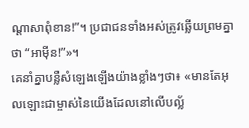ណ្តាសាពុំខាន!”។ ប្រជាជនទាំងអស់ត្រូវឆ្លើយព្រមគ្នាថា “អាម៉ីន!”»។
គេនាំគ្នាបន្លឺសំឡេងឡើងយ៉ាងខ្លាំងៗថា៖ «មានតែអុលឡោះជាម្ចាស់នៃយើងដែលនៅលើបល្ល័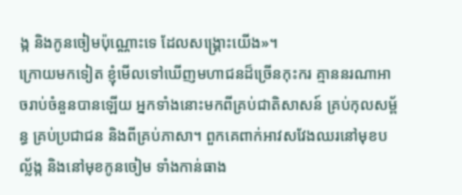ង្ក និងកូនចៀមប៉ុណ្ណោះទេ ដែលសង្គ្រោះយើង»។
ក្រោយមកទៀត ខ្ញុំមើលទៅឃើញមហាជនដ៏ច្រើនកុះករ គ្មាននរណាអាចរាប់ចំនួនបានឡើយ អ្នកទាំងនោះមកពីគ្រប់ជាតិសាសន៍ គ្រប់កុលសម្ព័ន្ធ គ្រប់ប្រជាជន និងពីគ្រប់ភាសា។ ពួកគេពាក់អាវសវែងឈរនៅមុខបល្ល័ង្ក និងនៅមុខកូនចៀម ទាំងកាន់ធាង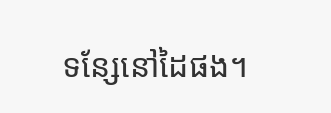ទន្សែនៅដៃផង។